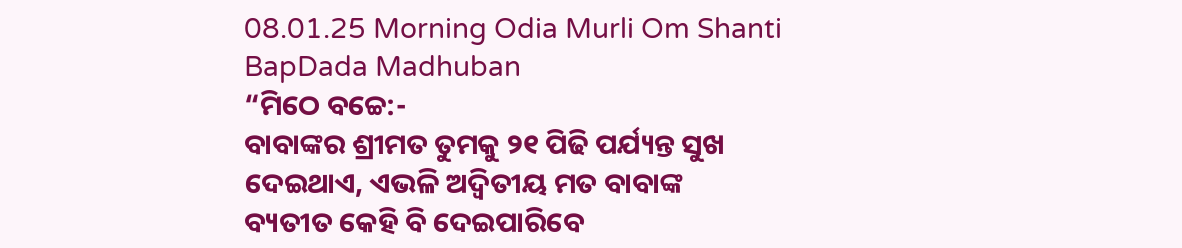08.01.25 Morning Odia Murli Om Shanti BapDada Madhuban
“ମିଠେ ବଚ୍ଚେ:-
ବାବାଙ୍କର ଶ୍ରୀମତ ତୁମକୁ ୨୧ ପିଢି ପର୍ଯ୍ୟନ୍ତ ସୁଖ ଦେଇଥାଏ, ଏଭଳି ଅଦ୍ୱିତୀୟ ମତ ବାବାଙ୍କ
ବ୍ୟତୀତ କେହି ବି ଦେଇପାରିବେ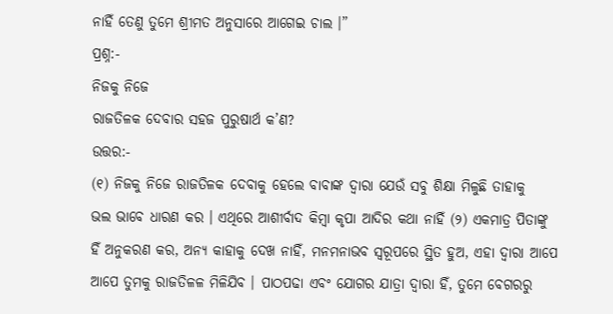ନାହିଁ ତେଣୁ ତୁମେ ଶ୍ରୀମତ ଅନୁସାରେ ଆଗେଇ ଚାଲ ।”
ପ୍ରଶ୍ନ:-
ନିଜକୁ ନିଜେ
ରାଜତିଳକ ଦେବାର ସହଜ ପୁରୁଷାର୍ଥ କ’ଣ?
ଉତ୍ତର:-
(୧) ନିଜକୁ ନିଜେ ରାଜତିଳକ ଦେବାକୁ ହେଲେ ବାବାଙ୍କ ଦ୍ୱାରା ଯେଉଁ ସବୁ ଶିକ୍ଷା ମିଳୁଛି ତାହାକୁ
ଭଲ ଭାବେ ଧାରଣ କର । ଏଥିରେ ଆଶୀର୍ବାଦ କିମ୍ବା କୃପା ଆଦିର କଥା ନାହିଁ (୨) ଏକମାତ୍ର ପିତାଙ୍କୁ
ହିଁ ଅନୁକରଣ କର, ଅନ୍ୟ କାହାକୁ ଦେଖ ନାହିଁ, ମନମନାଭବ ସ୍ୱରୂପରେ ସ୍ଥିତ ହୁଅ, ଏହା ଦ୍ୱାରା ଆପେ
ଆପେ ତୁମକୁ ରାଜତିଳଳ ମିଳିଯିବ । ପାଠପଢା ଏବଂ ଯୋଗର ଯାତ୍ରା ଦ୍ୱାରା ହିଁ, ତୁମେ ବେଗରରୁ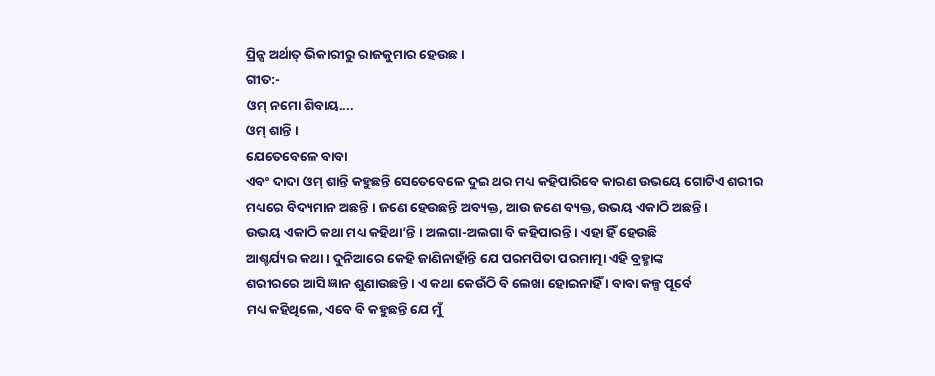ପ୍ରିନ୍ସ ଅର୍ଥାତ୍ ଭିକାରୀରୁ ରାଜକୁମାର ହେଉଛ ।
ଗୀତ:-
ଓମ୍ ନମୋ ଶିବାୟ....
ଓମ୍ ଶାନ୍ତି ।
ଯେତେବେଳେ ବାବା
ଏବଂ ଦାଦା ଓମ୍ ଶାନ୍ତି କହୁଛନ୍ତି ସେତେବେଳେ ଦୁଇ ଥର ମଧ୍ୟ କହିପାରିବେ କାରଣ ଉଭୟେ ଗୋଟିଏ ଶରୀର
ମଧ୍ୟରେ ବିଦ୍ୟମାନ ଅଛନ୍ତି । ଜଣେ ହେଉଛନ୍ତି ଅବ୍ୟକ୍ତ, ଆଉ ଜଣେ ବ୍ୟକ୍ତ, ଉଭୟ ଏକାଠି ଅଛନ୍ତି ।
ଉଭୟ ଏକାଠି କଥା ମଧ୍ୟ କହିଥା’ନ୍ତି । ଅଲଗା-ଅଲଗା ବି କହିପାରନ୍ତି । ଏହା ହିଁ ହେଉଛି
ଆଶ୍ଚର୍ଯ୍ୟର କଥା । ଦୁନିଆରେ କେହି ଜାଣିନାହାଁନ୍ତି ଯେ ପରମପିତା ପରମାତ୍ମା ଏହି ବ୍ରହ୍ମାଙ୍କ
ଶରୀରରେ ଆସି ଜ୍ଞାନ ଶୁଣାଉଛନ୍ତି । ଏ କଥା କେଉଁଠି ବି ଲେଖା ହୋଇନାହିଁ । ବାବା କଳ୍ପ ପୂର୍ବେ
ମଧ୍ୟ କହିଥିଲେ, ଏବେ ବି କହୁଛନ୍ତି ଯେ ମୁଁ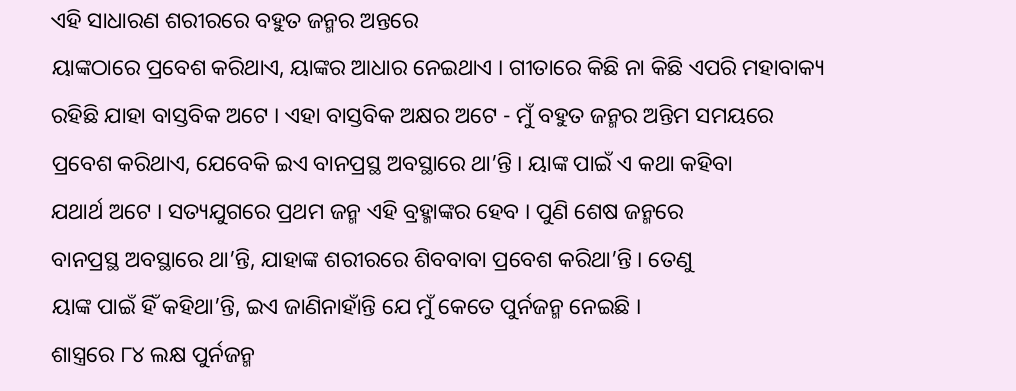ଏହି ସାଧାରଣ ଶରୀରରେ ବହୁତ ଜନ୍ମର ଅନ୍ତରେ
ୟାଙ୍କଠାରେ ପ୍ରବେଶ କରିଥାଏ, ୟାଙ୍କର ଆଧାର ନେଇଥାଏ । ଗୀତାରେ କିଛି ନା କିଛି ଏପରି ମହାବାକ୍ୟ
ରହିଛି ଯାହା ବାସ୍ତବିକ ଅଟେ । ଏହା ବାସ୍ତବିକ ଅକ୍ଷର ଅଟେ - ମୁଁ ବହୁତ ଜନ୍ମର ଅନ୍ତିମ ସମୟରେ
ପ୍ରବେଶ କରିଥାଏ, ଯେବେକି ଇଏ ବାନପ୍ରସ୍ଥ ଅବସ୍ଥାରେ ଥା’ନ୍ତି । ୟାଙ୍କ ପାଇଁ ଏ କଥା କହିବା
ଯଥାର୍ଥ ଅଟେ । ସତ୍ୟଯୁଗରେ ପ୍ରଥମ ଜନ୍ମ ଏହି ବ୍ରହ୍ମାଙ୍କର ହେବ । ପୁଣି ଶେଷ ଜନ୍ମରେ
ବାନପ୍ରସ୍ଥ ଅବସ୍ଥାରେ ଥା’ନ୍ତି, ଯାହାଙ୍କ ଶରୀରରେ ଶିବବାବା ପ୍ରବେଶ କରିଥା’ନ୍ତି । ତେଣୁ
ୟାଙ୍କ ପାଇଁ ହିଁ କହିଥା’ନ୍ତି, ଇଏ ଜାଣିନାହାଁନ୍ତି ଯେ ମୁଁ କେତେ ପୁର୍ନଜନ୍ମ ନେଇଛି ।
ଶାସ୍ତ୍ରରେ ୮୪ ଲକ୍ଷ ପୁର୍ନଜନ୍ମ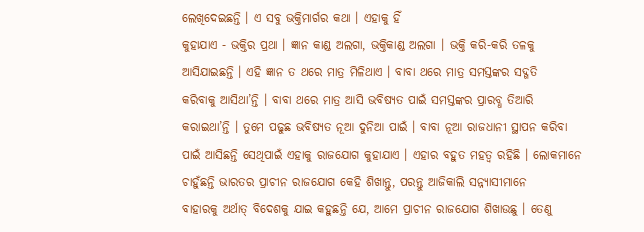ଲେଖିଦେଇଛନ୍ତି । ଏ ସବୁ ଭକ୍ତିମାର୍ଗର କଥା । ଏହାକୁ ହିଁ
କୁହାଯାଏ - ଭକ୍ତିର ପ୍ରଥା । ଜ୍ଞାନ କାଣ୍ଡ ଅଲଗା, ଭକ୍ତିକାଣ୍ଡ ଅଲଗା । ଭକ୍ତି କରି-କରି ତଳକୁ
ଆସିଯାଇଛନ୍ତି । ଏହି ଜ୍ଞାନ ତ ଥରେ ମାତ୍ର ମିଳିଥାଏ । ବାବା ଥରେ ମାତ୍ର ସମସ୍ତଙ୍କର ସଦ୍ଗତି
କରିବାକୁ ଆସିଥା’ନ୍ତି । ବାବା ଥରେ ମାତ୍ର ଆସି ଭବିଷ୍ୟତ ପାଇଁ ସମସ୍ତଙ୍କର ପ୍ରାରବ୍ଧ ତିଆରି
କରାଇଥା’ନ୍ତି । ତୁମେ ପଢୁଛ ଭବିଷ୍ୟତ ନୂଆ ଦୁନିଆ ପାଇଁ । ବାବା ନୂଆ ରାଜଧାନୀ ସ୍ଥାପନ କରିବା
ପାଇଁ ଆସିଛନ୍ତି ସେଥିପାଇଁ ଏହାକୁ ରାଜଯୋଗ କୁହାଯାଏ । ଏହାର ବହୁତ ମହତ୍ୱ ରହିଛି । ଲୋକମାନେ
ଚାହୁଁଛନ୍ତି ଭାରତର ପ୍ରାଚୀନ ରାଜଯୋଗ କେହି ଶିଖାନ୍ତୁ, ପରନ୍ତୁ ଆଜିକାଲି ସନ୍ନ୍ୟାସୀମାନେ
ବାହାରକୁ ଅର୍ଥାତ୍ ବିଦେଶକୁ ଯାଇ କହୁଛନ୍ତି ଯେ, ଆମେ ପ୍ରାଚୀନ ରାଜଯୋଗ ଶିଖାଉଛୁ । ତେଣୁ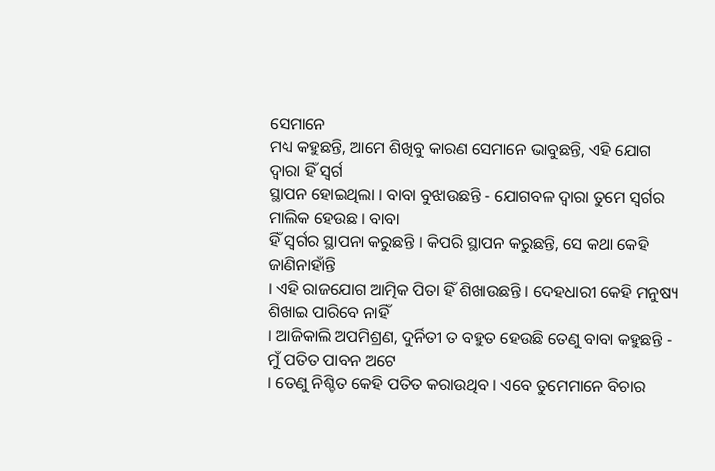ସେମାନେ
ମଧ୍ୟ କହୁଛନ୍ତି, ଆମେ ଶିଖିବୁ କାରଣ ସେମାନେ ଭାବୁଛନ୍ତି, ଏହି ଯୋଗ ଦ୍ୱାରା ହିଁ ସ୍ୱର୍ଗ
ସ୍ଥାପନ ହୋଇଥିଲା । ବାବା ବୁଝାଉଛନ୍ତି - ଯୋଗବଳ ଦ୍ୱାରା ତୁମେ ସ୍ୱର୍ଗର ମାଲିକ ହେଉଛ । ବାବା
ହିଁ ସ୍ୱର୍ଗର ସ୍ଥାପନା କରୁଛନ୍ତି । କିପରି ସ୍ଥାପନ କରୁଛନ୍ତି, ସେ କଥା କେହି ଜାଣିନାହାଁନ୍ତି
। ଏହି ରାଜଯୋଗ ଆତ୍ମିକ ପିତା ହିଁ ଶିଖାଉଛନ୍ତି । ଦେହଧାରୀ କେହି ମନୁଷ୍ୟ ଶିଖାଇ ପାରିବେ ନାହିଁ
। ଆଜିକାଲି ଅପମିଶ୍ରଣ, ଦୁର୍ନିତୀ ତ ବହୁତ ହେଉଛି ତେଣୁ ବାବା କହୁଛନ୍ତି - ମୁଁ ପତିତ ପାବନ ଅଟେ
। ତେଣୁ ନିଶ୍ଚିତ କେହି ପତିତ କରାଉଥିବ । ଏବେ ତୁମେମାନେ ବିଚାର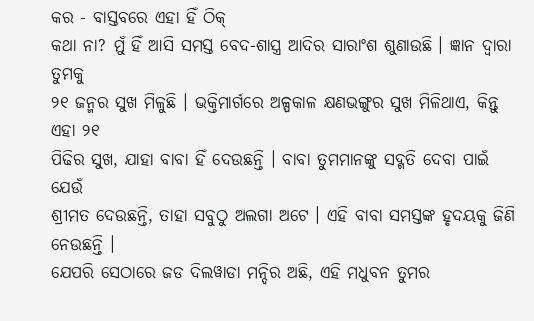କର - ବାସ୍ତବରେ ଏହା ହିଁ ଠିକ୍
କଥା ନା? ମୁଁ ହିଁ ଆସି ସମସ୍ତ ବେଦ-ଶାସ୍ତ୍ର ଆଦିର ସାରାଂଶ ଶୁଣାଉଛି । ଜ୍ଞାନ ଦ୍ୱାରା ତୁମକୁ
୨୧ ଜନ୍ମର ସୁଖ ମିଳୁଛି । ଭକ୍ତିମାର୍ଗରେ ଅଳ୍ପକାଳ କ୍ଷଣଭଙ୍ଗୁର ସୁଖ ମିଳିଥାଏ, କିନ୍ତୁ ଏହା ୨୧
ପିଢିର ସୁଖ, ଯାହା ବାବା ହିଁ ଦେଉଛନ୍ତି । ବାବା ତୁମମାନଙ୍କୁ ସଦ୍ଗତି ଦେବା ପାଇଁ ଯେଉଁ
ଶ୍ରୀମତ ଦେଉଛନ୍ତି, ତାହା ସବୁଠୁ ଅଲଗା ଅଟେ । ଏହି ବାବା ସମସ୍ତଙ୍କ ହୃଦୟକୁ ଜିଣି ନେଉଛନ୍ତି ।
ଯେପରି ସେଠାରେ ଜଡ ଦିଲୱାଡା ମନ୍ଦିର ଅଛି, ଏହି ମଧୁବନ ତୁମର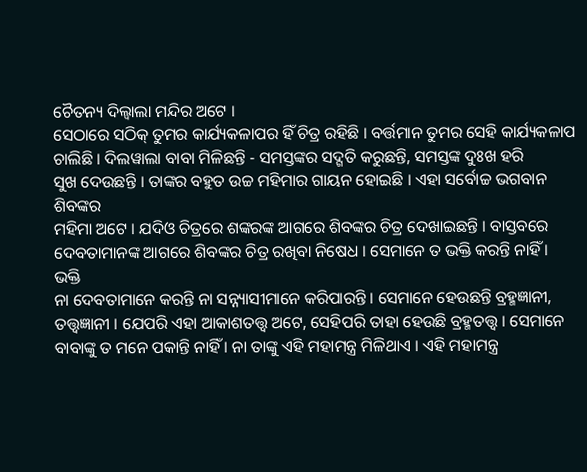ଚୈତନ୍ୟ ଦିଲ୍ୱାଲା ମନ୍ଦିର ଅଟେ ।
ସେଠାରେ ସଠିକ୍ ତୁମର କାର୍ଯ୍ୟକଳାପର ହିଁ ଚିତ୍ର ରହିଛି । ବର୍ତ୍ତମାନ ତୁମର ସେହି କାର୍ଯ୍ୟକଳାପ
ଚାଲିଛି । ଦିଲୱାଲା ବାବା ମିଳିଛନ୍ତି - ସମସ୍ତଙ୍କର ସଦ୍ଗତି କରୁଛନ୍ତି, ସମସ୍ତଙ୍କ ଦୁଃଖ ହରି
ସୁଖ ଦେଉଛନ୍ତି । ତାଙ୍କର ବହୁତ ଉଚ୍ଚ ମହିମାର ଗାୟନ ହୋଇଛି । ଏହା ସର୍ବୋଚ୍ଚ ଭଗବାନ ଶିବଙ୍କର
ମହିମା ଅଟେ । ଯଦିଓ ଚିତ୍ରରେ ଶଙ୍କରଙ୍କ ଆଗରେ ଶିବଙ୍କର ଚିତ୍ର ଦେଖାଇଛନ୍ତି । ବାସ୍ତବରେ
ଦେବତାମାନଙ୍କ ଆଗରେ ଶିବଙ୍କର ଚିତ୍ର ରଖିବା ନିଷେଧ । ସେମାନେ ତ ଭକ୍ତି କରନ୍ତି ନାହିଁ । ଭକ୍ତି
ନା ଦେବତାମାନେ କରନ୍ତି ନା ସନ୍ନ୍ୟାସୀମାନେ କରିପାରନ୍ତି । ସେମାନେ ହେଉଛନ୍ତି ବ୍ରହ୍ମଜ୍ଞାନୀ,
ତତ୍ତ୍ୱଜ୍ଞାନୀ । ଯେପରି ଏହା ଆକାଶତତ୍ତ୍ୱ ଅଟେ, ସେହିପରି ତାହା ହେଉଛି ବ୍ରହ୍ମତତ୍ତ୍ୱ । ସେମାନେ
ବାବାଙ୍କୁ ତ ମନେ ପକାନ୍ତି ନାହିଁ । ନା ତାଙ୍କୁ ଏହି ମହାମନ୍ତ୍ର ମିଳିଥାଏ । ଏହି ମହାମନ୍ତ୍ର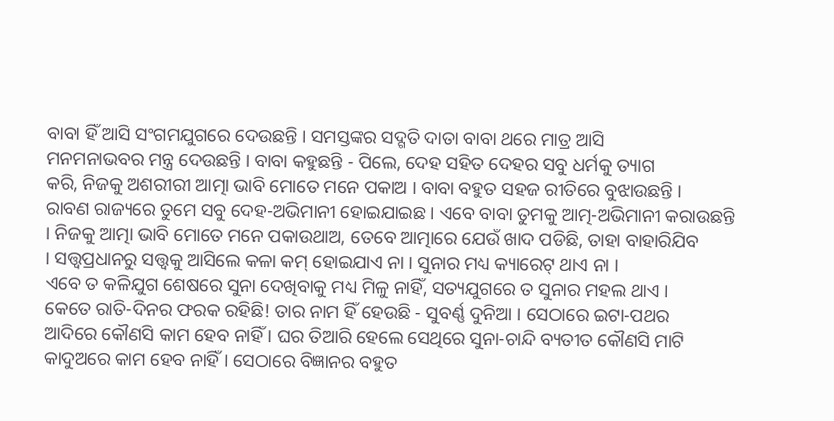ବାବା ହିଁ ଆସି ସଂଗମଯୁଗରେ ଦେଉଛନ୍ତି । ସମସ୍ତଙ୍କର ସଦ୍ଗତି ଦାତା ବାବା ଥରେ ମାତ୍ର ଆସି
ମନମନାଭବର ମନ୍ତ୍ର ଦେଉଛନ୍ତି । ବାବା କହୁଛନ୍ତି - ପିଲେ, ଦେହ ସହିତ ଦେହର ସବୁ ଧର୍ମକୁ ତ୍ୟାଗ
କରି, ନିଜକୁ ଅଶରୀରୀ ଆତ୍ମା ଭାବି ମୋତେ ମନେ ପକାଅ । ବାବା ବହୁତ ସହଜ ରୀତିରେ ବୁଝାଉଛନ୍ତି ।
ରାବଣ ରାଜ୍ୟରେ ତୁମେ ସବୁ ଦେହ-ଅଭିମାନୀ ହୋଇଯାଇଛ । ଏବେ ବାବା ତୁମକୁ ଆତ୍ମ-ଅଭିମାନୀ କରାଉଛନ୍ତି
। ନିଜକୁ ଆତ୍ମା ଭାବି ମୋତେ ମନେ ପକାଉଥାଅ, ତେବେ ଆତ୍ମାରେ ଯେଉଁ ଖାଦ ପଡିଛି, ତାହା ବାହାରିଯିବ
। ସତ୍ତ୍ୱପ୍ରଧାନରୁ ସତ୍ତ୍ୱକୁ ଆସିଲେ କଳା କମ୍ ହୋଇଯାଏ ନା । ସୁନାର ମଧ୍ୟ କ୍ୟାରେଟ୍ ଥାଏ ନା ।
ଏବେ ତ କଳିଯୁଗ ଶେଷରେ ସୁନା ଦେଖିବାକୁ ମଧ୍ୟ ମିଳୁ ନାହିଁ, ସତ୍ୟଯୁଗରେ ତ ସୁନାର ମହଲ ଥାଏ ।
କେତେ ରାତି-ଦିନର ଫରକ ରହିଛି! ତାର ନାମ ହିଁ ହେଉଛି - ସୁବର୍ଣ୍ଣ ଦୁନିଆ । ସେଠାରେ ଇଟା-ପଥର
ଆଦିରେ କୌଣସି କାମ ହେବ ନାହିଁ । ଘର ତିଆରି ହେଲେ ସେଥିରେ ସୁନା-ଚାନ୍ଦି ବ୍ୟତୀତ କୌଣସି ମାଟି
କାଦୁଅରେ କାମ ହେବ ନାହିଁ । ସେଠାରେ ବିଜ୍ଞାନର ବହୁତ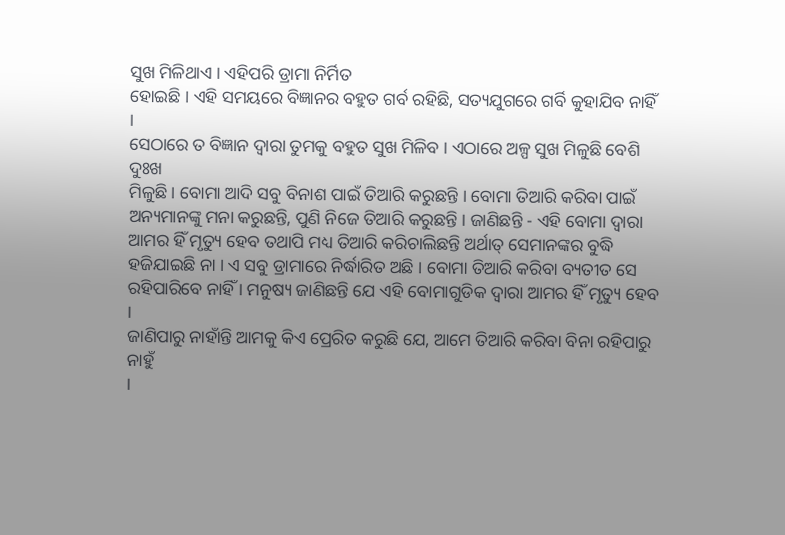ସୁଖ ମିଳିଥାଏ । ଏହିପରି ଡ୍ରାମା ନିର୍ମିତ
ହୋଇଛି । ଏହି ସମୟରେ ବିଜ୍ଞାନର ବହୁତ ଗର୍ବ ରହିଛି, ସତ୍ୟଯୁଗରେ ଗର୍ବି କୁହାଯିବ ନାହିଁ ।
ସେଠାରେ ତ ବିଜ୍ଞାନ ଦ୍ୱାରା ତୁମକୁ ବହୁତ ସୁଖ ମିଳିବ । ଏଠାରେ ଅଳ୍ପ ସୁଖ ମିଳୁଛି ବେଶି ଦୁଃଖ
ମିଳୁଛି । ବୋମା ଆଦି ସବୁ ବିନାଶ ପାଇଁ ତିଆରି କରୁଛନ୍ତି । ବୋମା ତିଆରି କରିବା ପାଇଁ
ଅନ୍ୟମାନଙ୍କୁ ମନା କରୁଛନ୍ତି, ପୁଣି ନିଜେ ତିଆରି କରୁଛନ୍ତି । ଜାଣିଛନ୍ତି - ଏହି ବୋମା ଦ୍ୱାରା
ଆମର ହିଁ ମୃତ୍ୟୁ ହେବ ତଥାପି ମଧ୍ୟ ତିଆରି କରିଚାଲିଛନ୍ତି ଅର୍ଥାତ୍ ସେମାନଙ୍କର ବୁଦ୍ଧି
ହଜିଯାଇଛି ନା । ଏ ସବୁ ଡ୍ରାମାରେ ନିର୍ଦ୍ଧାରିତ ଅଛି । ବୋମା ତିଆରି କରିବା ବ୍ୟତୀତ ସେ
ରହିପାରିବେ ନାହିଁ । ମନୁଷ୍ୟ ଜାଣିଛନ୍ତି ଯେ ଏହି ବୋମାଗୁଡିକ ଦ୍ୱାରା ଆମର ହିଁ ମୃତ୍ୟୁ ହେବ ।
ଜାଣିପାରୁ ନାହାଁନ୍ତି ଆମକୁ କିଏ ପ୍ରେରିତ କରୁଛି ଯେ, ଆମେ ତିଆରି କରିବା ବିନା ରହିପାରୁ ନାହୁଁ
।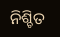ନିଶ୍ଚିତ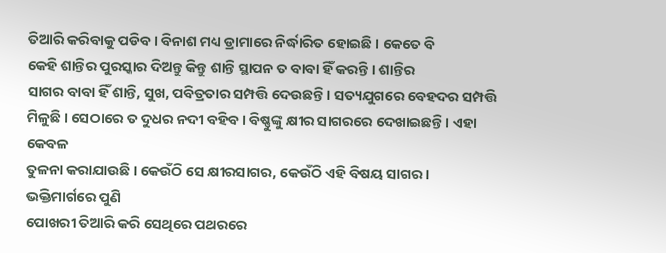ତିଆରି କରିବାକୁ ପଡିବ । ବିନାଶ ମଧ୍ୟ ଡ୍ରାମାରେ ନିର୍ଦ୍ଧାରିତ ହୋଇଛି । କେତେ ବି
କେହି ଶାନ୍ତିର ପୁରସ୍କାର ଦିଅନ୍ତୁ କିନ୍ତୁ ଶାନ୍ତି ସ୍ଥାପନ ତ ବାବା ହିଁ କରନ୍ତି । ଶାନ୍ତିର
ସାଗର ବାବା ହିଁ ଶାନ୍ତି, ସୁଖ, ପବିତ୍ରତାର ସମ୍ପତ୍ତି ଦେଉଛନ୍ତି । ସତ୍ୟଯୁଗରେ ବେହଦର ସମ୍ପତ୍ତି
ମିଳୁଛି । ସେଠାରେ ତ ଦୁଧର ନଦୀ ବହିବ । ବିଷ୍ଣୁଙ୍କୁ କ୍ଷୀର ସାଗରରେ ଦେଖାଇଛନ୍ତି । ଏହା କେବଳ
ତୁଳନା କରାଯାଉଛି । କେଉଁଠି ସେ କ୍ଷୀରସାଗର, କେଉଁଠି ଏହି ବିଷୟ ସାଗର । ଭକ୍ତିମାର୍ଗରେ ପୁଣି
ପୋଖରୀ ତିଆରି କରି ସେଥିରେ ପଥରରେ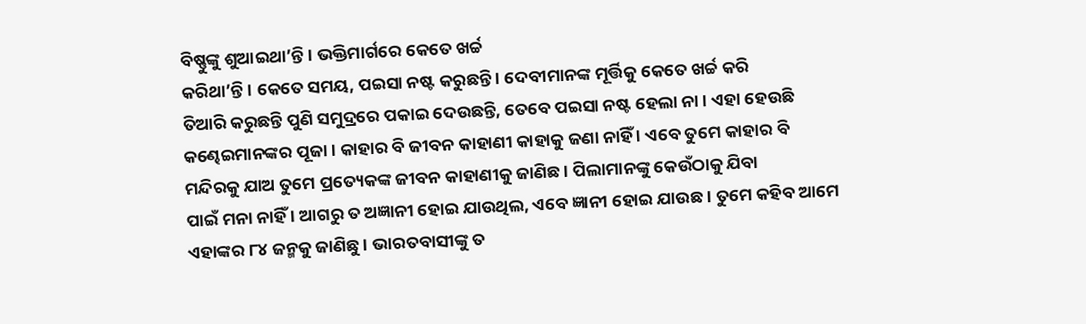ବିଷ୍ଣୁଙ୍କୁ ଶୁଆଇଥା’ନ୍ତି । ଭକ୍ତିମାର୍ଗରେ କେତେ ଖର୍ଚ୍ଚ
କରିଥା’ନ୍ତି । କେତେ ସମୟ, ପଇସା ନଷ୍ଟ କରୁଛନ୍ତି । ଦେବୀମାନଙ୍କ ମୂର୍ତ୍ତିକୁ କେତେ ଖର୍ଚ୍ଚ କରି
ତିଆରି କରୁଛନ୍ତି ପୁଣି ସମୁଦ୍ରରେ ପକାଇ ଦେଉଛନ୍ତି, ତେବେ ପଇସା ନଷ୍ଟ ହେଲା ନା । ଏହା ହେଉଛି
କଣ୍ଢେଇମାନଙ୍କର ପୂଜା । କାହାର ବି ଜୀବନ କାହାଣୀ କାହାକୁ ଜଣା ନାହିଁ । ଏବେ ତୁମେ କାହାର ବି
ମନ୍ଦିରକୁ ଯାଅ ତୁମେ ପ୍ରତ୍ୟେକଙ୍କ ଜୀବନ କାହାଣୀକୁ ଜାଣିଛ । ପିଲାମାନଙ୍କୁ କେଉଁଠାକୁ ଯିବା
ପାଇଁ ମନା ନାହିଁ । ଆଗରୁ ତ ଅଜ୍ଞାନୀ ହୋଇ ଯାଉଥିଲ, ଏବେ ଜ୍ଞାନୀ ହୋଇ ଯାଉଛ । ତୁମେ କହିବ ଆମେ
ଏହାଙ୍କର ୮୪ ଜନ୍ମକୁ ଜାଣିଛୁ । ଭାରତବାସୀଙ୍କୁ ତ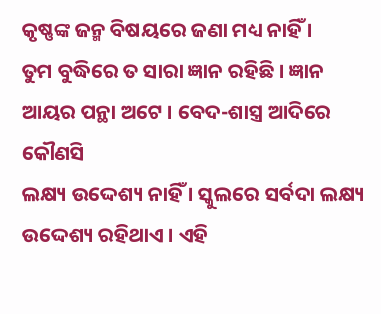କୃଷ୍ଣଙ୍କ ଜନ୍ମ ବିଷୟରେ ଜଣା ମଧ୍ୟ ନାହିଁ ।
ତୁମ ବୁଦ୍ଧିରେ ତ ସାରା ଜ୍ଞାନ ରହିଛି । ଜ୍ଞାନ ଆୟର ପନ୍ଥା ଅଟେ । ବେଦ-ଶାସ୍ତ୍ର ଆଦିରେ କୌଣସି
ଲକ୍ଷ୍ୟ ଉଦ୍ଦେଶ୍ୟ ନାହିଁ । ସ୍କୁଲରେ ସର୍ବଦା ଲକ୍ଷ୍ୟ ଉଦ୍ଦେଶ୍ୟ ରହିଥାଏ । ଏହି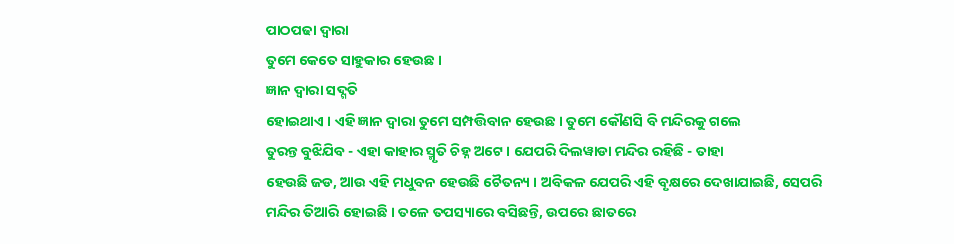ପାଠପଢା ଦ୍ୱାରା
ତୁମେ କେତେ ସାହୁକାର ହେଉଛ ।
ଜ୍ଞାନ ଦ୍ୱାରା ସଦ୍ଗତି
ହୋଇଥାଏ । ଏହି ଜ୍ଞାନ ଦ୍ୱାରା ତୁମେ ସମ୍ପତ୍ତିବାନ ହେଉଛ । ତୁମେ କୌଣସି ବି ମନ୍ଦିରକୁ ଗଲେ
ତୁରନ୍ତ ବୁଝିଯିବ - ଏହା କାହାର ସ୍ମୃତି ଚିହ୍ନ ଅଟେ । ଯେପରି ଦିଲୱାଡା ମନ୍ଦିର ରହିଛି - ତାହା
ହେଉଛି ଜଡ, ଆଉ ଏହି ମଧୁବନ ହେଉଛି ଚୈତନ୍ୟ । ଅବିକଳ ଯେପରି ଏହି ବୃକ୍ଷରେ ଦେଖାଯାଇଛି, ସେପରି
ମନ୍ଦିର ତିଆରି ହୋଇଛି । ତଳେ ତପସ୍ୟାରେ ବସିଛନ୍ତି, ଉପରେ ଛାତରେ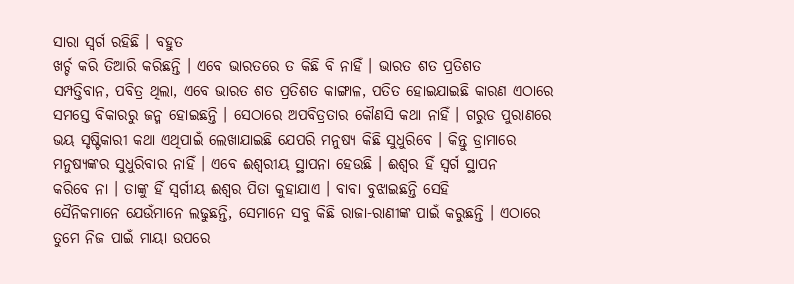ସାରା ସ୍ୱର୍ଗ ରହିଛି । ବହୁତ
ଖର୍ଚ୍ଚ କରି ତିଆରି କରିଛନ୍ତି । ଏବେ ଭାରତରେ ତ କିଛି ବି ନାହିଁ । ଭାରତ ଶତ ପ୍ରତିଶତ
ସମ୍ପତ୍ତିବାନ, ପବିତ୍ର ଥିଲା, ଏବେ ଭାରତ ଶତ ପ୍ରତିଶତ କାଙ୍ଗାଳ, ପତିତ ହୋଇଯାଇଛି କାରଣ ଏଠାରେ
ସମସ୍ତେ ବିକାରରୁ ଜନ୍ମ ହୋଇଛନ୍ତି । ସେଠାରେ ଅପବିତ୍ରତାର କୌଣସି କଥା ନାହିଁ । ଗରୁଡ ପୁରାଣରେ
ଭୟ ସୃଷ୍ଟିକାରୀ କଥା ଏଥିପାଇଁ ଲେଖାଯାଇଛି ଯେପରି ମନୁଷ୍ୟ କିଛି ସୁଧୁରିବେ । କିନ୍ତୁ ଡ୍ରାମାରେ
ମନୁଷ୍ୟଙ୍କର ସୁଧୁରିବାର ନାହିଁ । ଏବେ ଈଶ୍ୱରୀୟ ସ୍ଥାପନା ହେଉଛି । ଈଶ୍ୱର ହିଁ ସ୍ୱର୍ଗ ସ୍ଥାପନ
କରିବେ ନା । ତାଙ୍କୁ ହିଁ ସ୍ୱର୍ଗୀୟ ଈଶ୍ୱର ପିତା କୁହାଯାଏ । ବାବା ବୁଝାଇଛନ୍ତି ସେହି
ସୈନିକମାନେ ଯେଉଁମାନେ ଲଢୁଛନ୍ତି, ସେମାନେ ସବୁ କିଛି ରାଜା-ରାଣୀଙ୍କ ପାଇଁ କରୁଛନ୍ତି । ଏଠାରେ
ତୁମେ ନିଜ ପାଇଁ ମାୟା ଉପରେ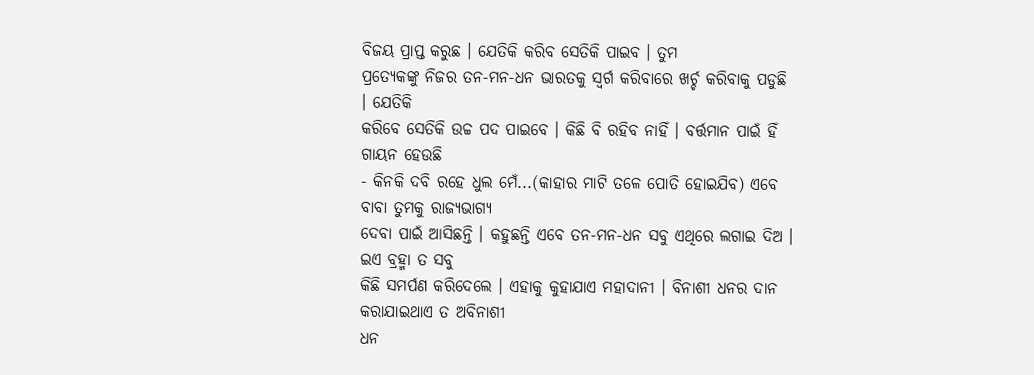ବିଜୟ ପ୍ରାପ୍ତ କରୁଛ । ଯେତିକି କରିବ ସେତିକି ପାଇବ । ତୁମ
ପ୍ରତ୍ୟେକଙ୍କୁ ନିଜର ତନ-ମନ-ଧନ ଭାରତକୁ ସ୍ୱର୍ଗ କରିବାରେ ଖର୍ଚ୍ଚ କରିବାକୁ ପଡୁଛି । ଯେତିକି
କରିବେ ସେତିକି ଉଚ୍ଚ ପଦ ପାଇବେ । କିଛି ବି ରହିବ ନାହିଁ । ବର୍ତ୍ତମାନ ପାଇଁ ହିଁ ଗାୟନ ହେଉଛି
- କିନକି ଦବି ରହେ ଧୁଲ ମେଁ...(କାହାର ମାଟି ତଳେ ପୋତି ହୋଇଯିବ) ଏବେ ବାବା ତୁମକୁ ରାଜ୍ୟଭାଗ୍ୟ
ଦେବା ପାଇଁ ଆସିଛନ୍ତି । କହୁଛନ୍ତି ଏବେ ତନ-ମନ-ଧନ ସବୁ ଏଥିରେ ଲଗାଇ ଦିଅ । ଇଏ ବ୍ରହ୍ମା ତ ସବୁ
କିଛି ସମର୍ପଣ କରିଦେଲେ । ଏହାକୁ କୁହାଯାଏ ମହାଦାନୀ । ବିନାଶୀ ଧନର ଦାନ କରାଯାଇଥାଏ ତ ଅବିନାଶୀ
ଧନ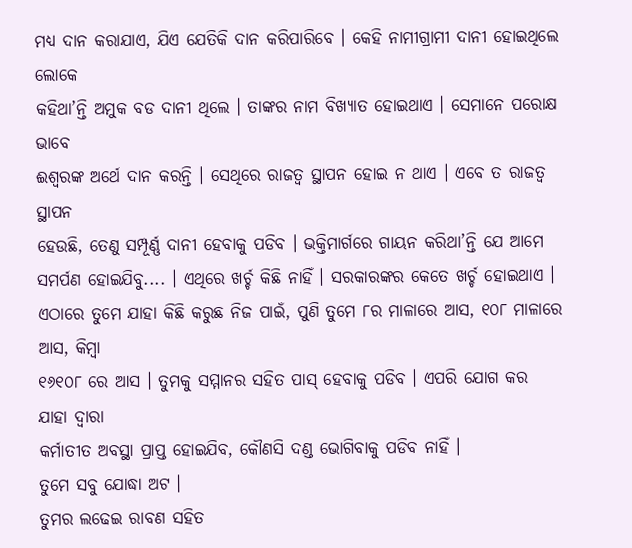ମଧ୍ୟ ଦାନ କରାଯାଏ, ଯିଏ ଯେତିକି ଦାନ କରିପାରିବେ । କେହି ନାମୀଗ୍ରାମୀ ଦାନୀ ହୋଇଥିଲେ ଲୋକେ
କହିଥା’ନ୍ତି ଅମୁକ ବଡ ଦାନୀ ଥିଲେ । ତାଙ୍କର ନାମ ବିଖ୍ୟାତ ହୋଇଥାଏ । ସେମାନେ ପରୋକ୍ଷ ଭାବେ
ଈଶ୍ୱରଙ୍କ ଅର୍ଥେ ଦାନ କରନ୍ତି । ସେଥିରେ ରାଜତ୍ୱ ସ୍ଥାପନ ହୋଇ ନ ଥାଏ । ଏବେ ତ ରାଜତ୍ୱ ସ୍ଥାପନ
ହେଉଛି, ତେଣୁ ସମ୍ପୂର୍ଣ୍ଣ ଦାନୀ ହେବାକୁ ପଡିବ । ଭକ୍ତିମାର୍ଗରେ ଗାୟନ କରିଥା’ନ୍ତି ଯେ ଆମେ
ସମର୍ପଣ ହୋଇଯିବୁ.... । ଏଥିରେ ଖର୍ଚ୍ଚ କିଛି ନାହିଁ । ସରକାରଙ୍କର କେତେ ଖର୍ଚ୍ଚ ହୋଇଥାଏ ।
ଏଠାରେ ତୁମେ ଯାହା କିଛି କରୁଛ ନିଜ ପାଇଁ, ପୁଣି ତୁମେ ୮ର ମାଳାରେ ଆସ, ୧୦୮ ମାଳାରେ ଆସ, କିମ୍ବା
୧୬୧୦୮ ରେ ଆସ । ତୁମକୁ ସମ୍ମାନର ସହିତ ପାସ୍ ହେବାକୁ ପଡିବ । ଏପରି ଯୋଗ କର ଯାହା ଦ୍ୱାରା
କର୍ମାତୀତ ଅବସ୍ଥା ପ୍ରାପ୍ତ ହୋଇଯିବ, କୌଣସି ଦଣ୍ଡ ଭୋଗିବାକୁ ପଡିବ ନାହିଁ ।
ତୁମେ ସବୁ ଯୋଦ୍ଧା ଅଟ ।
ତୁମର ଲଢେଇ ରାବଣ ସହିତ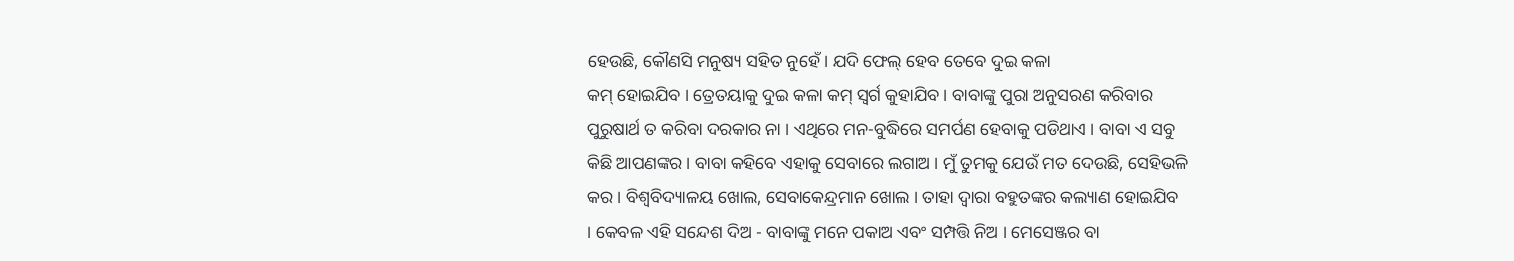ହେଉଛି, କୌଣସି ମନୁଷ୍ୟ ସହିତ ନୁହେଁ । ଯଦି ଫେଲ୍ ହେବ ତେବେ ଦୁଇ କଳା
କମ୍ ହୋଇଯିବ । ତ୍ରେତୟାକୁ ଦୁଇ କଳା କମ୍ ସ୍ୱର୍ଗ କୁହାଯିବ । ବାବାଙ୍କୁ ପୁରା ଅନୁସରଣ କରିବାର
ପୁରୁଷାର୍ଥ ତ କରିବା ଦରକାର ନା । ଏଥିରେ ମନ-ବୁଦ୍ଧିରେ ସମର୍ପଣ ହେବାକୁ ପଡିଥାଏ । ବାବା ଏ ସବୁ
କିଛି ଆପଣଙ୍କର । ବାବା କହିବେ ଏହାକୁ ସେବାରେ ଲଗାଅ । ମୁଁ ତୁମକୁ ଯେଉଁ ମତ ଦେଉଛି, ସେହିଭଳି
କର । ବିଶ୍ୱବିଦ୍ୟାଳୟ ଖୋଲ, ସେବାକେନ୍ଦ୍ରମାନ ଖୋଲ । ତାହା ଦ୍ୱାରା ବହୁତଙ୍କର କଲ୍ୟାଣ ହୋଇଯିବ
। କେବଳ ଏହି ସନ୍ଦେଶ ଦିଅ - ବାବାଙ୍କୁ ମନେ ପକାଅ ଏବଂ ସମ୍ପତ୍ତି ନିଅ । ମେସେଞ୍ଜର ବା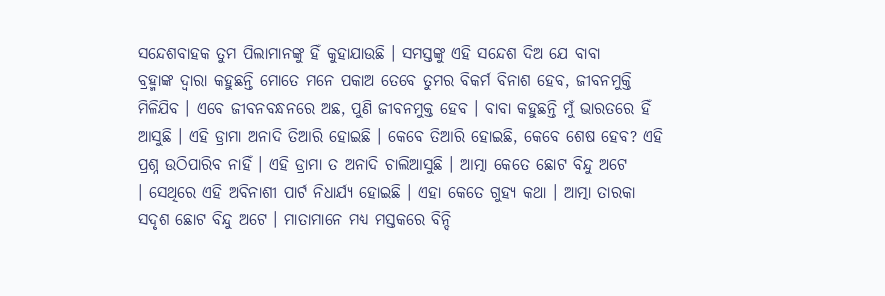ସନ୍ଦେଶବାହକ ତୁମ ପିଲାମାନଙ୍କୁ ହିଁ କୁହାଯାଉଛି । ସମସ୍ତଙ୍କୁ ଏହି ସନ୍ଦେଶ ଦିଅ ଯେ ବାବା
ବ୍ରହ୍ମାଙ୍କ ଦ୍ୱାରା କହୁଛନ୍ତି ମୋତେ ମନେ ପକାଅ ତେବେ ତୁମର ବିକର୍ମ ବିନାଶ ହେବ, ଜୀବନମୁକ୍ତି
ମିଳିଯିବ । ଏବେ ଜୀବନବନ୍ଧନରେ ଅଛ, ପୁଣି ଜୀବନମୁକ୍ତ ହେବ । ବାବା କହୁଛନ୍ତି ମୁଁ ଭାରତରେ ହିଁ
ଆସୁଛି । ଏହି ଡ୍ରାମା ଅନାଦି ତିଆରି ହୋଇଛି । କେବେ ତିଆରି ହୋଇଛି, କେବେ ଶେଷ ହେବ? ଏହି
ପ୍ରଶ୍ନ ଉଠିପାରିବ ନାହିଁ । ଏହି ଡ୍ରାମା ତ ଅନାଦି ଚାଲିଆସୁଛି । ଆତ୍ମା କେତେ ଛୋଟ ବିନ୍ଦୁ ଅଟେ
। ସେଥିରେ ଏହି ଅବିନାଶୀ ପାର୍ଟ ନିଧାର୍ଯ୍ୟ ହୋଇଛି । ଏହା କେତେ ଗୁହ୍ୟ କଥା । ଆତ୍ମା ତାରକା
ସଦୃଶ ଛୋଟ ବିନ୍ଦୁ ଅଟେ । ମାତାମାନେ ମଧ୍ୟ ମସ୍ତକରେ ବିନ୍ଦି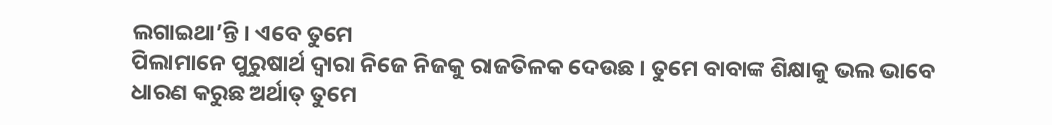ଲଗାଇଥା’ନ୍ତି । ଏବେ ତୁମେ
ପିଲାମାନେ ପୁରୁଷାର୍ଥ ଦ୍ୱାରା ନିଜେ ନିଜକୁ ରାଜତିଳକ ଦେଉଛ । ତୁମେ ବାବାଙ୍କ ଶିକ୍ଷାକୁ ଭଲ ଭାବେ
ଧାରଣ କରୁଛ ଅର୍ଥାତ୍ ତୁମେ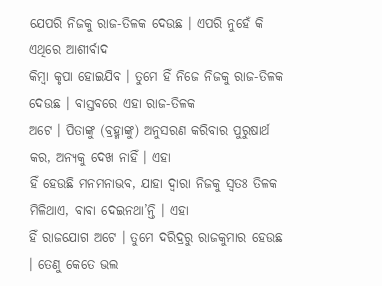ଯେପରି ନିଜକୁ ରାଜ-ତିଳକ ଦେଉଛ । ଏପରି ନୁହେଁ କି ଏଥିରେ ଆଶୀର୍ବାଦ
କିମ୍ବା କୃପା ହୋଇଯିବ । ତୁମେ ହିଁ ନିଜେ ନିଜକୁ ରାଜ-ତିଳକ ଦେଉଛ । ବାସ୍ତବରେ ଏହା ରାଜ-ତିଳକ
ଅଟେ । ପିତାଙ୍କୁ (ବ୍ରହ୍ମାଙ୍କୁ) ଅନୁସରଣ କରିବାର ପୁରୁଷାର୍ଥ କର, ଅନ୍ୟକୁ ଦେଖ ନାହିଁ । ଏହା
ହିଁ ହେଉଛି ମନମନାଭବ, ଯାହା ଦ୍ୱାରା ନିଜକୁ ସ୍ୱତଃ ତିଳକ ମିଳିଥାଏ, ବାବା ଦେଇନଥା’ନ୍ତି । ଏହା
ହିଁ ରାଜଯୋଗ ଅଟେ । ତୁମେ ଦରିଦ୍ରରୁ ରାଜକୁମାର ହେଉଛ । ତେଣୁ କେତେ ଭଲ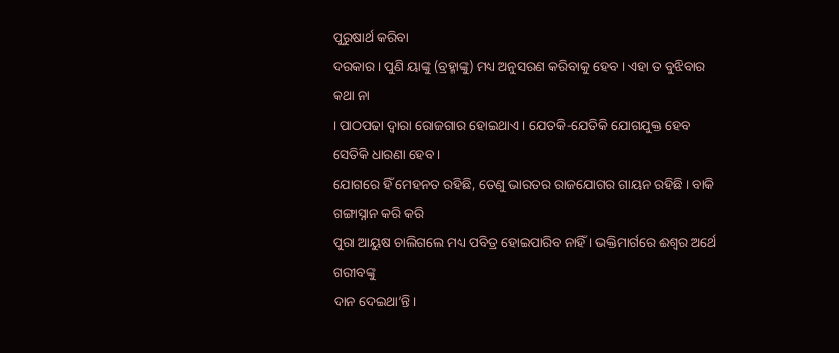ପୁରୁଷାର୍ଥ କରିବା
ଦରକାର । ପୁଣି ୟାଙ୍କୁ (ବ୍ରହ୍ମାଙ୍କୁ) ମଧ୍ୟ ଅନୁସରଣ କରିବାକୁ ହେବ । ଏହା ତ ବୁଝିବାର କଥା ନା
। ପାଠପଢା ଦ୍ୱାରା ରୋଜଗାର ହୋଇଥାଏ । ଯେତକି-ଯେତିକି ଯୋଗଯୁକ୍ତ ହେବ ସେତିକି ଧାରଣା ହେବ ।
ଯୋଗରେ ହିଁ ମେହନତ ରହିଛି, ତେଣୁ ଭାରତର ରାଜଯୋଗର ଗାୟନ ରହିଛି । ବାକି ଗଙ୍ଗାସ୍ନାନ କରି କରି
ପୁରା ଆୟୁଷ ଚାଲିଗଲେ ମଧ୍ୟ ପବିତ୍ର ହୋଇପାରିବ ନାହିଁ । ଭକ୍ତିମାର୍ଗରେ ଈଶ୍ୱର ଅର୍ଥେ ଗରୀବଙ୍କୁ
ଦାନ ଦେଇଥା’ନ୍ତି ।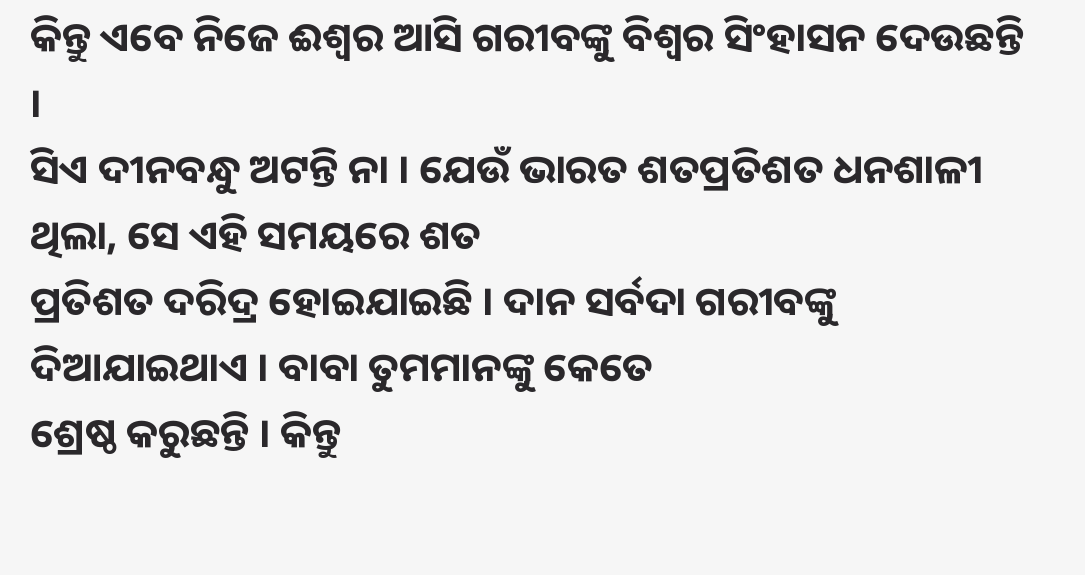କିନ୍ତୁ ଏବେ ନିଜେ ଈଶ୍ୱର ଆସି ଗରୀବଙ୍କୁ ବିଶ୍ୱର ସିଂହାସନ ଦେଉଛନ୍ତି ।
ସିଏ ଦୀନବନ୍ଧୁ ଅଟନ୍ତି ନା । ଯେଉଁ ଭାରତ ଶତପ୍ରତିଶତ ଧନଶାଳୀ ଥିଲା, ସେ ଏହି ସମୟରେ ଶତ
ପ୍ରତିଶତ ଦରିଦ୍ର ହୋଇଯାଇଛି । ଦାନ ସର୍ବଦା ଗରୀବଙ୍କୁ ଦିଆଯାଇଥାଏ । ବାବା ତୁମମାନଙ୍କୁ କେତେ
ଶ୍ରେଷ୍ଠ କରୁଛନ୍ତି । କିନ୍ତୁ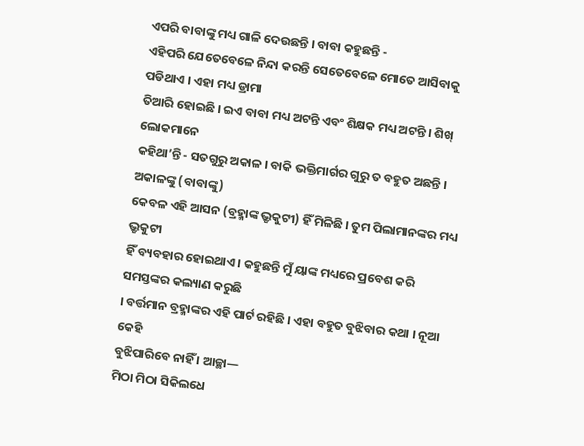ଏପରି ବାବାଙ୍କୁ ମଧ୍ୟ ଗାଳି ଦେଉଛନ୍ତି । ବାବା କହୁଛନ୍ତି -
ଏହିପରି ଯେତେବେଳେ ନିନ୍ଦା କରନ୍ତି ସେତେବେଳେ ମୋତେ ଆସିବାକୁ ପଡିଥାଏ । ଏହା ମଧ୍ୟ ଡ୍ରାମା
ତିଆରି ହୋଇଛି । ଇଏ ବାବା ମଧ୍ୟ ଅଟନ୍ତି ଏବଂ ଶିକ୍ଷକ ମଧ୍ୟ ଅଟନ୍ତି । ଶିଖ୍ ଲୋକମାନେ
କହିଥା’ନ୍ତି - ସତଗୁରୁ ଅକାଳ । ବାକି ଭକ୍ତିମାର୍ଗର ଗୁରୁ ତ ବହୁତ ଅଛନ୍ତି । ଅକାଳଙ୍କୁ (ବାବାଙ୍କୁ)
କେବଳ ଏହି ଆସନ (ବ୍ରହ୍ମାଙ୍କ ଭ୍ରୃକୁଟୀ) ହିଁ ମିଳିଛି । ତୁମ ପିଲାମାନଙ୍କର ମଧ୍ୟ ଭ୍ରୃକୁଟୀ
ହିଁ ବ୍ୟବହାର ହୋଇଥାଏ । କହୁଛନ୍ତି ମୁଁ ୟାଙ୍କ ମଧ୍ୟରେ ପ୍ରବେଶ କରି ସମସ୍ତଙ୍କର କଲ୍ୟାଣ କରୁଛି
। ବର୍ତ୍ତମାନ ବ୍ରହ୍ମାଙ୍କର ଏହି ପାର୍ଟ ରହିଛି । ଏହା ବହୁତ ବୁଝିବାର କଥା । ନୂଆ କେହି
ବୁଝିପାରିବେ ନାହିଁ । ଆଚ୍ଛା—
ମିଠା ମିଠା ସିକିଲଧେ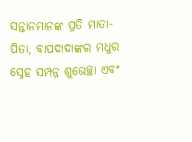ସନ୍ତାନମାନଙ୍କ ପ୍ରତି ମାତା-ପିତା, ବାପଦାଦାଙ୍କର ମଧୁର ସ୍ନେହ ସମ୍ପନ୍ନ ଶୁଭେଚ୍ଛା ଏବଂ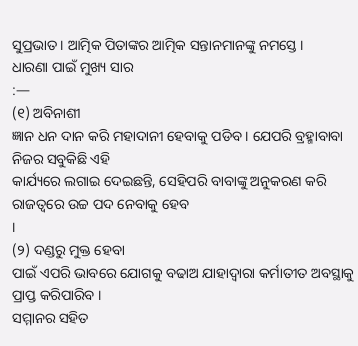ସୁପ୍ରଭାତ । ଆତ୍ମିକ ପିତାଙ୍କର ଆତ୍ମିକ ସନ୍ତାନମାନଙ୍କୁ ନମସ୍ତେ ।
ଧାରଣା ପାଇଁ ମୁଖ୍ୟ ସାର
:—
(୧) ଅବିନାଶୀ
ଜ୍ଞାନ ଧନ ଦାନ କରି ମହାଦାନୀ ହେବାକୁ ପଡିବ । ଯେପରି ବ୍ରହ୍ମାବାବା ନିଜର ସବୁକିଛି ଏହି
କାର୍ଯ୍ୟରେ ଲଗାଇ ଦେଇଛନ୍ତି, ସେହିପରି ବାବାଙ୍କୁ ଅନୁକରଣ କରି ରାଜତ୍ୱରେ ଉଚ୍ଚ ପଦ ନେବାକୁ ହେବ
।
(୨) ଦଣ୍ଡରୁ ମୁକ୍ତ ହେବା
ପାଇଁ ଏପରି ଭାବରେ ଯୋଗକୁ ବଢାଅ ଯାହାଦ୍ୱାରା କର୍ମାତୀତ ଅବସ୍ଥାକୁ ପ୍ରାପ୍ତ କରିପାରିବ ।
ସମ୍ମାନର ସହିତ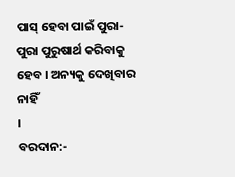ପାସ୍ ହେବା ପାଇଁ ପୁରା-ପୁରା ପୁରୁଷାର୍ଥ କରିବାକୁ ହେବ । ଅନ୍ୟକୁ ଦେଖିବାର ନାହିଁ
।
ବରଦାନ:-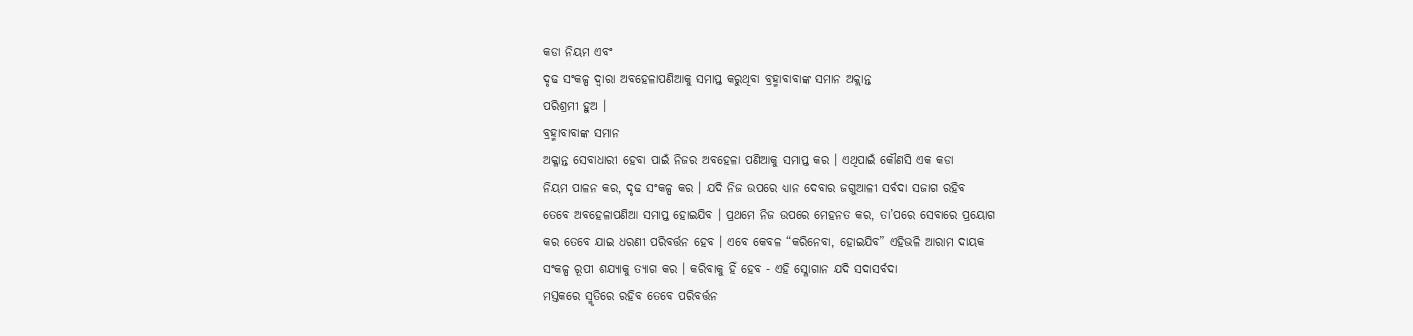କଡା ନିୟମ ଏବଂ
ଦୃଢ ସଂକଳ୍ପ ଦ୍ୱାରା ଅବହେଳାପଣିଆକୁ ସମାପ୍ତ କରୁଥିବା ବ୍ରହ୍ମାବାବାଙ୍କ ସମାନ ଅକ୍ଲାନ୍ତ
ପରିଶ୍ରମୀ ହୁଅ ।
ବ୍ରହ୍ମାବାବାଙ୍କ ସମାନ
ଅକ୍ଳାନ୍ତ ସେବାଧାରୀ ହେବା ପାଇଁ ନିଜର ଅବହେଳା ପଣିଆକୁ ସମାପ୍ତ କର । ଏଥିପାଇଁ କୌଣସି ଏକ କଡା
ନିୟମ ପାଳନ କର, ଦୃଢ ସଂକଳ୍ପ କର । ଯଦି ନିଜ ଉପରେ ଧ୍ୟାନ ଦେବାର ଜଗୁଆଳୀ ସର୍ବଦା ସଜାଗ ରହିବ
ତେବେ ଅବହେଳାପଣିଆ ସମାପ୍ତ ହୋଇଯିବ । ପ୍ରଥମେ ନିଜ ଉପରେ ମେହନତ କର, ତା’ପରେ ସେବାରେ ପ୍ରୟୋଗ
କର ତେବେ ଯାଇ ଧରଣୀ ପରିବର୍ତ୍ତନ ହେବ । ଏବେ କେବଳ “କରିନେବା, ହୋଇଯିବ” ଏହିଭଳି ଆରାମ ଦାୟକ
ସଂକଳ୍ପ ରୂପୀ ଶଯ୍ୟାକୁ ତ୍ୟାଗ କର । କରିବାକୁ ହିଁ ହେବ - ଏହି ସ୍ଳୋଗାନ ଯଦି ସଦାସର୍ବଦା
ମସ୍ତକରେ ସ୍ମୃତିରେ ରହିବ ତେବେ ପରିବର୍ତ୍ତନ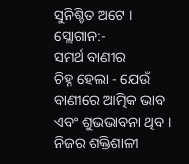ସୁନିଶ୍ଚିତ ଅଟେ ।
ସ୍ଲୋଗାନ:-
ସମର୍ଥ ବାଣୀର
ଚିହ୍ନ ହେଲା - ଯେଉଁ ବାଣୀରେ ଆତ୍ମିକ ଭାବ ଏବଂ ଶୁଭଭାବନା ଥିବ ।
ନିଜର ଶକ୍ତିଶାଳୀ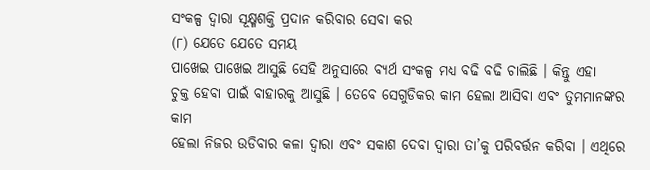ସଂକଳ୍ପ ଦ୍ୱାରା ସୂକ୍ଷ୍ମଶକ୍ତି ପ୍ରଦାନ କରିବାର ସେବା କର
(୮) ଯେତେ ଯେତେ ସମୟ
ପାଖେଇ ପାଖେଇ ଆସୁଛି ସେହି ଅନୁସାରେ ବ୍ୟର୍ଥ ସଂକଳ୍ପ ମଧ୍ୟ ବଢି ବଢି ଚାଲିଛି । କିନ୍ତୁ ଏହା
ଚୁକ୍ତ ହେବା ପାଇଁ ବାହାରକୁ ଆସୁଛି । ତେବେ ସେଗୁଡିକର କାମ ହେଲା ଆସିବା ଏବଂ ତୁମମାନଙ୍କର କାମ
ହେଲା ନିଜର ଉଡିବାର କଳା ଦ୍ୱାରା ଏବଂ ସକାଶ ଦେବା ଦ୍ୱାରା ତା’କୁ ପରିବର୍ତ୍ତନ କରିବା । ଏଥିରେ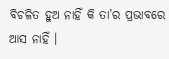ବିଚଳିତ ହୁଅ ନାହିଁ କି ତା’ର ପ୍ରଭାବରେ ଆସ ନାହିଁ ।